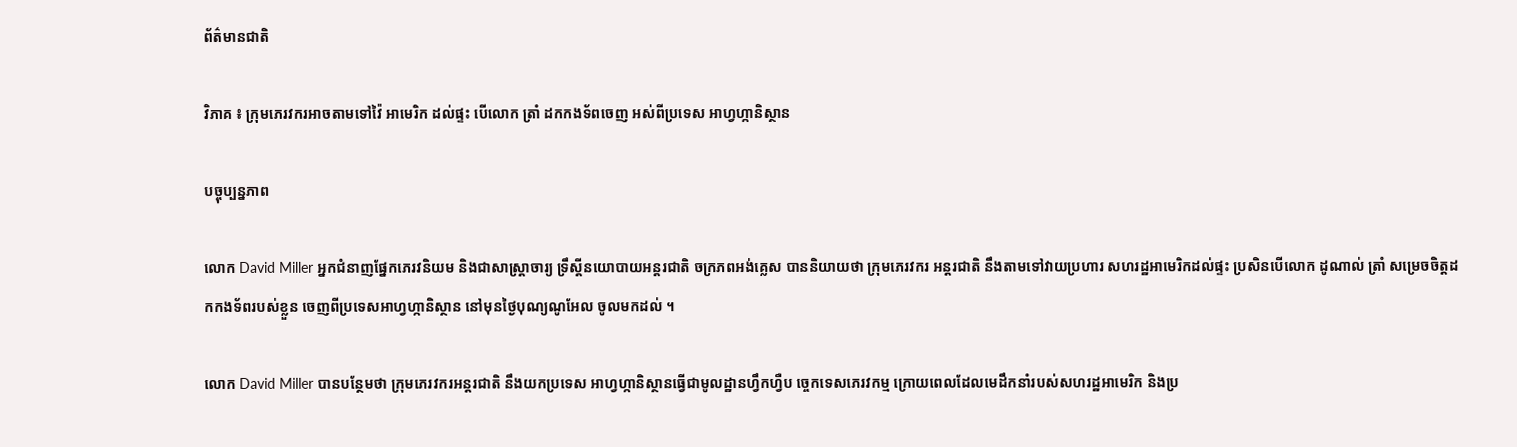ព័ត៌មានជាតិ

វិភាគ ៖ ក្រុមភេរវករអាចតាមទៅវ៉ៃ អាមេរិក ដល់ផ្ទះ បើលោក ត្រាំ ដកកងទ័ពចេញ អស់ពីប្រទេស អាហ្វហ្កានិស្ថាន

បច្ចុប្បន្នភាព

លោក David Miller អ្នកជំនាញផ្នែកភេរវនិយម និងជាសាស្ត្រាចារ្យ ទ្រឹស្តីនយោបាយអន្តរជាតិ ចក្រភពអង់គ្លេស បាននិយាយថា ក្រុមភេរវករ អន្តរជាតិ នឹងតាមទៅវាយប្រហារ សហរដ្ឋអាមេរិកដល់ផ្ទះ ប្រសិនបើលោក ដូណាល់ ត្រាំ សម្រេចចិត្តដកកងទ័ពរបស់ខ្លួន ចេញពីប្រទេសអាហ្វហ្កានិស្ថាន នៅមុនថ្ងៃបុណ្យណូអែល ចូលមកដល់ ។

លោក David Miller បានបន្ថែមថា ក្រុមភេរវករអន្តរជាតិ នឹងយកប្រទេស អាហ្វហ្កានិស្ថានធ្វើជាមូលដ្ឋានហ្វឹកហ្វឺប ច្ចេកទេសភេរវកម្ម ក្រោយពេលដែលមេដឹកនាំរបស់សហរដ្ឋអាមេរិក និងប្រ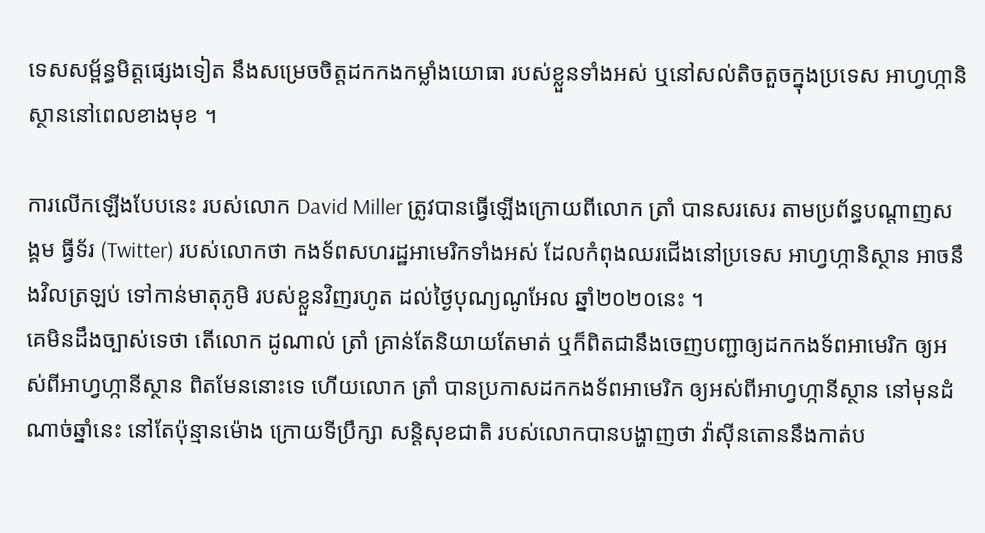ទេសសម្ព័ន្ធមិត្តផ្សេងទៀត នឹងសម្រេចចិត្តដកកងកម្លាំងយោធា របស់ខ្លួនទាំងអស់ ឬនៅសល់តិចតួចក្នុងប្រទេស អាហ្វហ្កានិស្ថាននៅពេលខាងមុខ ។

ការលើកឡើងបែបនេះ របស់លោក David Miller ត្រូវបានធ្វើឡើងក្រោយពីលោក ត្រាំ បានសរសេរ តាមប្រព័ន្ធបណ្តាញសង្គម ធ្វីទ័រ (Twitter) របស់លោកថា កងទ័ពសហរដ្ឋអាមេរិកទាំងអស់ ដែលកំពុងឈរជើងនៅប្រទេស អាហ្វហ្កានិស្ថាន អាចនឹងវិលត្រឡប់ ទៅកាន់មាតុភូមិ របស់ខ្លួនវិញរហូត ដល់ថ្ងៃបុណ្យណូអែល ឆ្នាំ២០២០នេះ ។
គេមិនដឹងច្បាស់ទេថា តើលោក ដូណាល់ ត្រាំ គ្រាន់តែនិយាយតែមាត់ ឬក៏ពិតជានឹងចេញបញ្ជាឲ្យដកកងទ័ពអាមេរិក ឲ្យអស់ពីអាហ្វហ្កានីស្ថាន ពិតមែននោះទេ ហើយលោក ត្រាំ បានប្រកាសដកកងទ័ពអាមេរិក ឲ្យអស់ពីអាហ្វហ្កានីស្ថាន នៅមុនដំណាច់ឆ្នាំនេះ នៅតែប៉ុន្មានម៉ោង ក្រោយទីប្រឹក្សា សន្តិសុខជាតិ របស់លោកបានបង្ហាញថា វ៉ាស៊ីនតោននឹងកាត់ប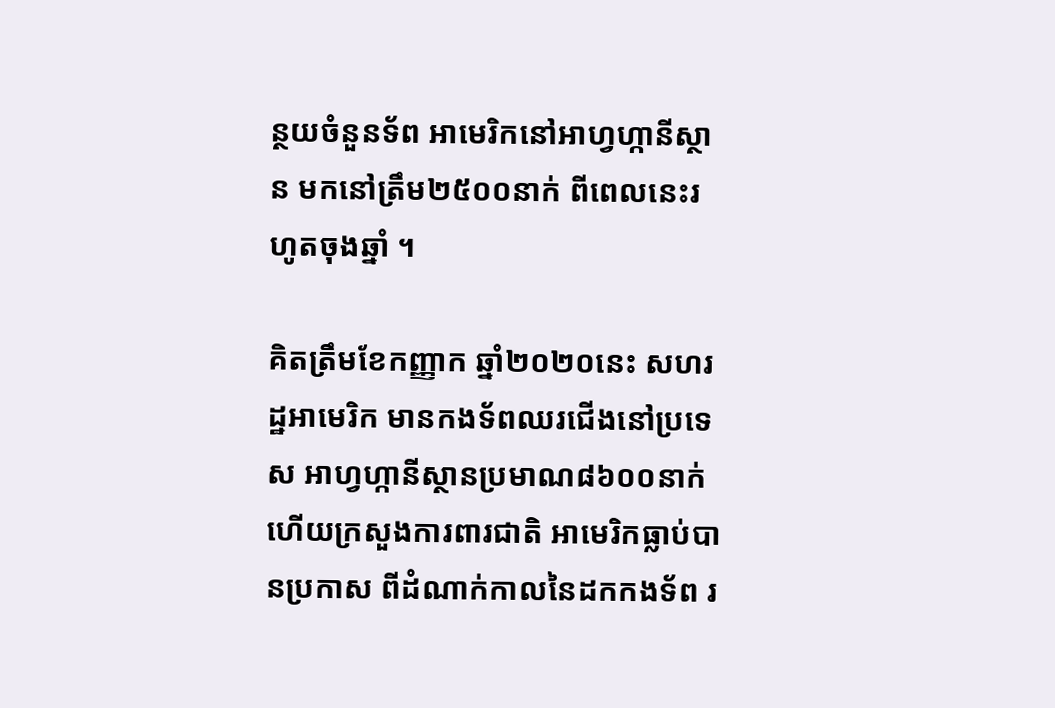ន្ថយចំនួនទ័ព អាមេរិកនៅអាហ្វហ្កានីស្ថាន មកនៅត្រឹម២៥០០នាក់ ពីពេលនេះរហូតចុងឆ្នាំ ។

គិតត្រឹមខែកញ្ញាក ឆ្នាំ២០២០នេះ សហរដ្ឋអាមេរិក មានកងទ័ពឈរជើងនៅប្រទេស អាហ្វហ្កានីស្ថានប្រមាណ៨៦០០នាក់ ហើយក្រសួងការពារជាតិ អាមេរិកធ្លាប់បានប្រកាស ពីដំណាក់កាលនៃដកកងទ័ព រ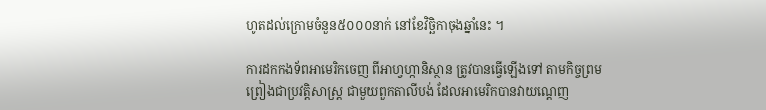ហូតដល់ក្រោមចំនួន៥០០០នាក់ នៅខែវិច្ឆិកាចុងឆ្នាំនេះ ។

ការដកកងទ័ពអាមេរិកចេញ ពីអាហ្វហ្កានិស្ថាន ត្រូវបានធ្វើឡើងទៅ តាមកិច្ចព្រមព្រៀងជាប្រវត្តិសាស្រ្ត ជាមួយពួកតាលីបង់ ដែលអាមេរិកបានវាយណ្តេញ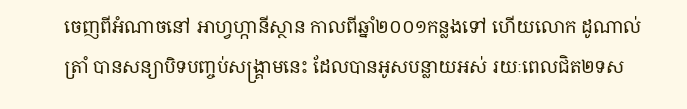ចេញពីអំណាចនៅ អាហ្វហ្កានីស្ថាន កាលពីឆ្នាំ២០០១កន្លងទៅ ហើយលោក ដូណាល់ ត្រាំ បានសន្យាបិទបញ្ចប់សង្រ្គាមនេះ ដែលបានអូសបន្លាយអស់ រយៈពេលជិត២ទស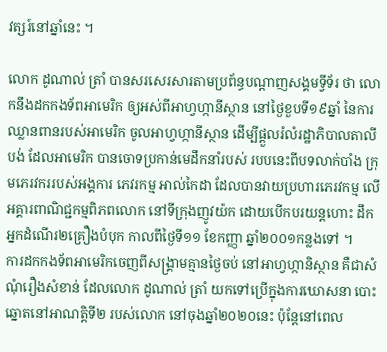វត្សរ៍នៅឆ្នាំនេះ ។

លោក ដូណាល់ ត្រាំ បានសរសេរសារតាមប្រព័ន្ធបណ្តាញសង្គមទ្វីទ័រ ថា លោកនឹងដកកងទ័ពអាមេរិក ឲ្យអស់ពីអាហ្វហ្កានីស្ថាន នៅថ្ងៃខួបទី១៩ឆ្នាំ នៃការឈ្លានពានរបស់អាមេរិក ចូលអាហ្វហ្កានីស្ថាន ដើម្បីផ្តួលរំលំរដ្ឋាភិបាលតាលីបង់ ដែលអាមេរិក បានចោទប្រកាន់មេដឹកនាំរបស់ របបនេះពីបទលាក់បាំង ក្រុមភេរវកររបស់អង្គការ ភេវរកម្ម អាល់កៃដា ដែលបានវាយប្រហារភេរវកម្ម លើអគ្គារពាណិជ្ជកម្មពិភពលោក នៅទីក្រុងញូវយ៉ក ដោយបើកបរយន្តហោះ ដឹកអ្នកដំណើរ២គ្រឿងបំបុក កាលពីថ្ងៃទី១១ ខែកញ្ញា ឆ្នាំ២០០១កន្លងទៅ ។
ការដកកងទ័ពអាមេរិកចេញពីសង្រ្គាមគ្មានថ្ងៃចប់ នៅអាហ្វហ្កានិស្ថាន គឺជាសំណុំរឿងសំខាន់ ដែលលោក ដូណាល់ ត្រាំ យកទៅប្រើក្នុងការឃោសនា បោះឆ្នោតនៅអាណត្តិទី២ របស់លោក នៅចុងឆ្នាំ២០២០នេះ ប៉ុន្តែនៅពេល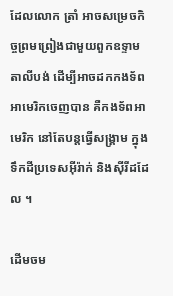ដែលលោក ត្រាំ អាចសម្រេចកិច្ចព្រមព្រៀងជាមួយពួកឧទ្ទាមតាលីបង់ ដើម្បីអាចដកកងទ័ពអាមេរិកចេញបាន គឺកងទ័ពអាមេរិក នៅតែបន្តធ្វើសង្រ្គាម ក្នុងទឹកដីប្រទេសអ៊ីរ៉ាក់ និងស៊ីរីដដែល ។

ដើមចម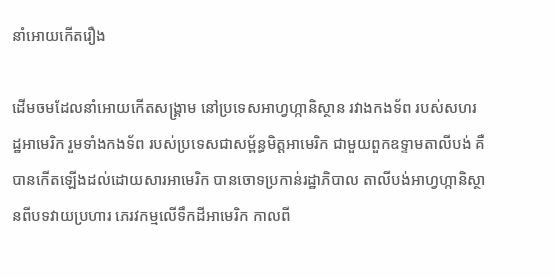នាំអោយកើតរឿង

ដើមចមដែលនាំអោយកើតសង្គ្រាម នៅប្រទេសអាហ្វហ្កានិស្ថាន រវាងកងទ័ព របស់សហរដ្ឋអាមេរិក រួមទាំងកងទ័ព របស់ប្រទេសជាសម្ព័ន្ធមិត្តអាមេរិក ជាមួយពួកឧទ្ទាមតាលីបង់ គឺបានកើតឡើងដល់ដោយសារអាមេរិក បានចោទប្រកាន់រដ្ឋាភិបាល តាលីបង់អាហ្វហ្កានិស្ថានពីបទវាយប្រហារ ភេរវកម្មលើទឹកដីអាមេរិក កាលពី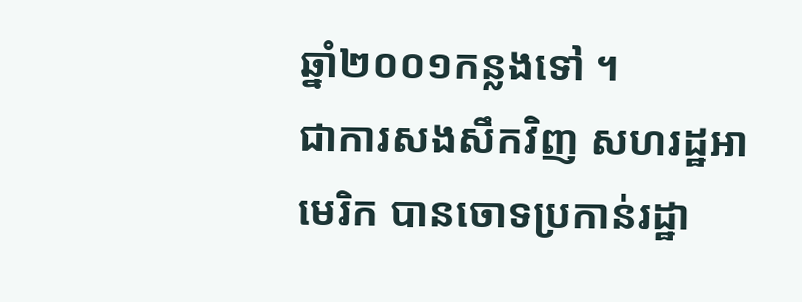ឆ្នាំ២០០១កន្លងទៅ ។
ជាការសងសឹកវិញ សហរដ្ឋអាមេរិក បានចោទប្រកាន់រដ្ឋា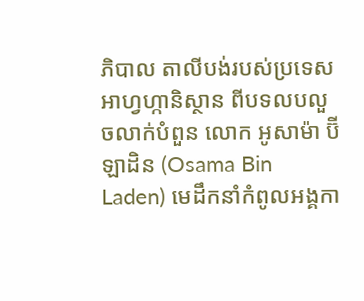ភិបាល តាលីបង់របស់ប្រទេសអាហ្វហ្កានិស្ថាន ពីបទលបលួចលាក់បំពួន លោក អូសាម៉ា ប៊ីឡាដិន (Osama Bin Laden) មេដឹកនាំកំពូលអង្គកា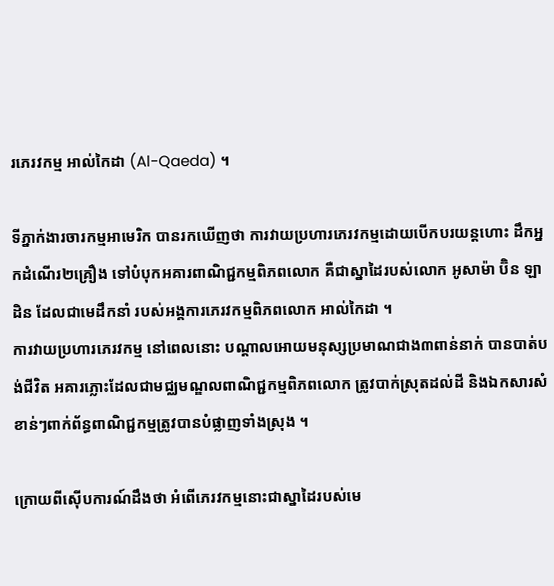រភេរវកម្ម អាល់កៃដា (Al-Qaeda) ។

ទីភ្នាក់ងារចារកម្មអាមេរិក បានរកឃើញថា ការវាយប្រហារភេរវកម្មដោយបើកបរយន្តហោះ ដឹកអ្នកដំណើរ២គ្រឿង ទៅបំបុកអគារពាណិជ្ជកម្មពិភពលោក គឺជាស្នាដៃរបស់លោក អូសាម៉ា ប៊ិន ឡាដិន ដែលជាមេដឹកនាំ របស់អង្គការភេរវកម្មពិភពលោក អាល់កៃដា ។
ការវាយប្រហារភេរវកម្ម នៅពេលនោះ បណ្តាលអោយមនុស្សប្រមាណជាង៣ពាន់នាក់ បានបាត់បង់ជីវិត អគារភ្លោះដែលជាមជ្ឈមណ្ឌលពាណិជ្ជកម្មពិភពលោក ត្រូវបាក់ស្រុតដល់ដី និងឯកសារសំខាន់ៗពាក់ព័ន្ធពាណិជ្ជកម្មត្រូវបានបំផ្លាញទាំងស្រុង ។

ក្រោយពីស៊ើបការណ៍ដឹងថា អំពើភេរវកម្មនោះជាស្នាដៃរបស់មេ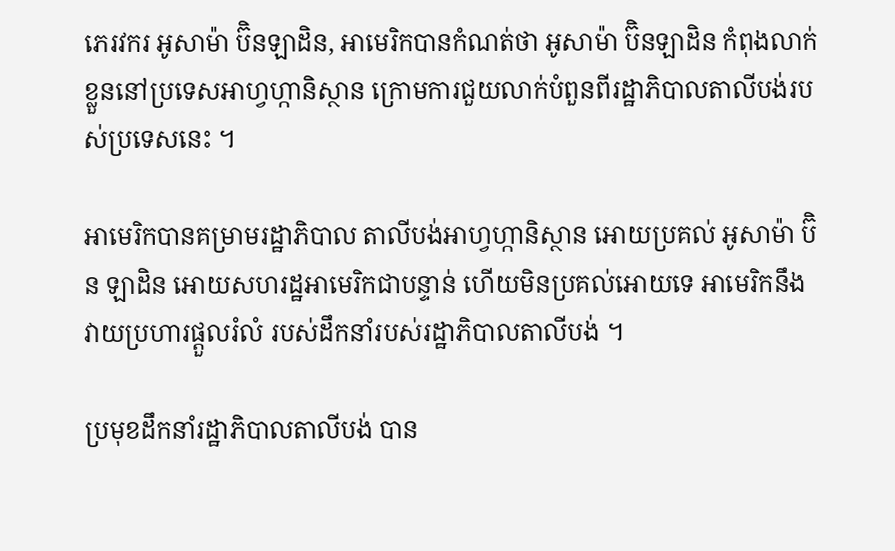ភេរវករ អូសាម៉ា ប៊ិនឡាដិន, អាមេរិកបានកំណត់ថា អូសាម៉ា ប៊ិនឡាដិន កំពុងលាក់ខ្លួននៅប្រទេសអាហ្វហ្កានិស្ថាន ក្រោមការជួយលាក់បំពួនពីរដ្ឋាភិបាលតាលីបង់របស់ប្រទេសនេះ ។

អាមេរិកបានគម្រាមរដ្ឋាភិបាល តាលីបង់អាហ្វហ្កានិស្ថាន អោយប្រគល់ អូសាម៉ា ប៊ិន ឡាដិន អោយសហរដ្ឋអាមេរិកជាបន្ទាន់ ហើយមិនប្រគល់អោយទេ អាមេរិកនឹងវាយប្រហារផ្តួលរំលំ របស់ដឹកនាំរបស់រដ្ឋាភិបាលតាលីបង់ ។

ប្រមុខដឹកនាំរដ្ឋាភិបាលតាលីបង់ បាន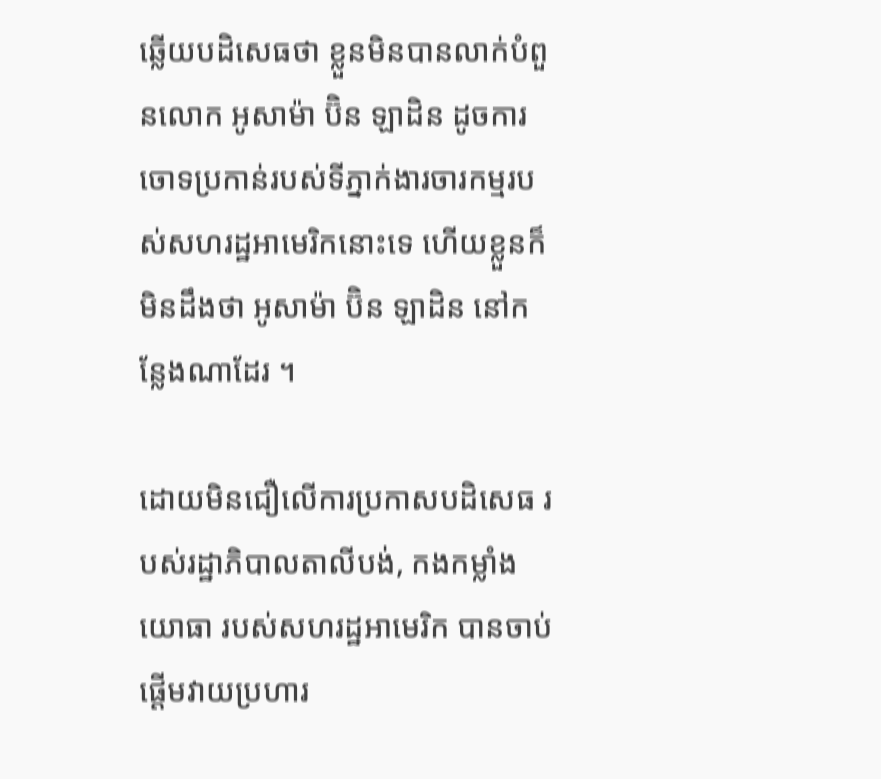ឆ្លើយបដិសេធថា ខ្លួនមិនបានលាក់បំពួនលោក អូសាម៉ា ប៊ិន ឡាដិន ដូចការចោទប្រកាន់របស់ទីភ្នាក់ងារចារកម្មរបស់សហរដ្ឋអាមេរិកនោះទេ ហើយខ្លួនក៏មិនដឹងថា អូសាម៉ា ប៊ិន ឡាដិន នៅកន្លែងណាដែរ ។

ដោយមិនជឿលើការប្រកាសបដិសេធ របស់រដ្ឋាភិបាលតាលីបង់, កងកម្លាំងយោធា របស់សហរដ្ឋអាមេរិក បានចាប់ផ្តើមវាយប្រហារ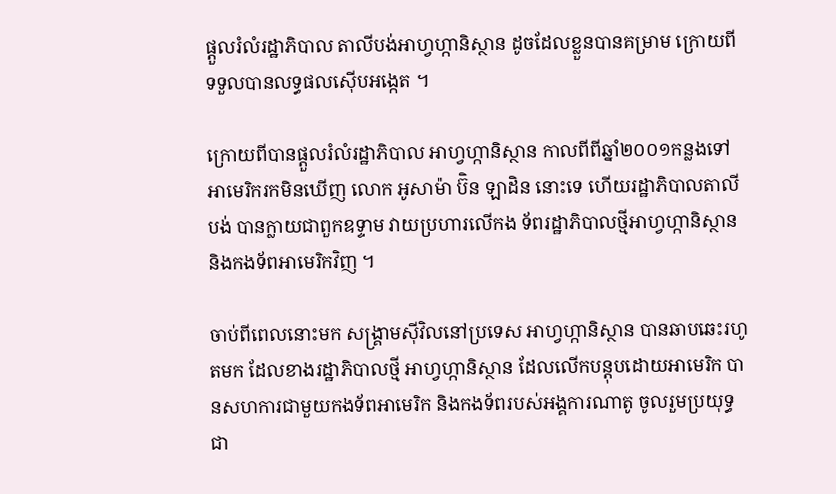ផ្តួលរំលំរដ្ឋាភិបាល តាលីបង់អាហ្វហ្កានិស្ថាន ដូចដែលខ្លួនបានគម្រាម ក្រោយពីទទួលបានលទ្ធផលស៊ើបអង្កេត ។

ក្រោយពីបានផ្តួលរំលំរដ្ឋាភិបាល អាហ្វហ្កានិស្ថាន កាលពីពីឆ្នាំ២០០១កន្លងទៅ អាមេរិករកមិនឃើញ លោក អូសាម៉ា ប៊ិន ឡាដិន នោះទេ ហើយរដ្ឋាភិបាលតាលីបង់ បានក្លាយជាពួកឧទ្ទាម វាយប្រហារលើកង ទ័ពរដ្ឋាភិបាលថ្មីអាហ្វហ្កានិស្ថាន និងកងទ័ពអាមេរិកវិញ ។

ចាប់ពីពេលនោះមក សង្គ្រាមស៊ីវិលនៅប្រទេស អាហ្វហ្កានិស្ថាន បានឆាបឆេះរហូតមក ដែលខាងរដ្ឋាភិបាលថ្មី អាហ្វហ្កានិស្ថាន ដែលលើកបន្តុបដោយអាមេរិក បានសហការជាមួយកងទ័ពអាមេរិក និងកងទ័ពរបស់អង្គការណាតូ ចូលរួមប្រយុទ្ធជា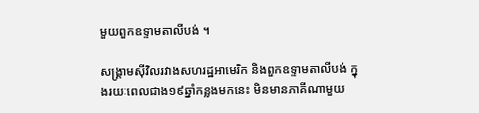មួយពួកឧទ្ទាមតាលីបង់ ។

សង្គ្រាមស៊ីវិលរវាងសហរដ្ឋអាមេរិក និងពួកឧទ្ទាមតាលីបង់ ក្នុងរយៈពេលជាង១៩ឆ្នាំកន្លងមកនេះ មិនមានភាគីណាមួយ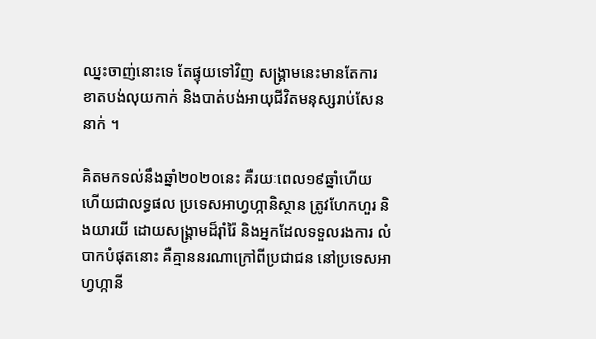ឈ្នះចាញ់នោះទេ តែផ្ទុយទៅវិញ សង្គ្រាមនេះមានតែការ ខាតបង់លុយកាក់ និងបាត់បង់អាយុជីវិតមនុស្សរាប់សែននាក់ ។

គិតមកទល់នឹងឆ្នាំ២០២០នេះ គឺរយៈពេល១៩ឆ្នាំហើយ ហើយជាលទ្ធផល ប្រទេសអាហ្វហ្កានិស្ថាន ត្រូវហែកហួរ និងយារយី ដោយសង្រ្គាមដ៏រ៉ាំរ៉ៃ និងអ្នកដែលទទួលរងការ លំបាកបំផុតនោះ គឺគ្មាននរណាក្រៅពីប្រជាជន នៅប្រទេសអាហ្វហ្កានី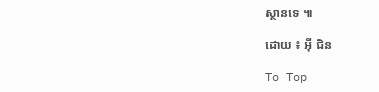ស្ថានទេ ៕

ដោយ ៖ អ៊ី ជិន

To Top